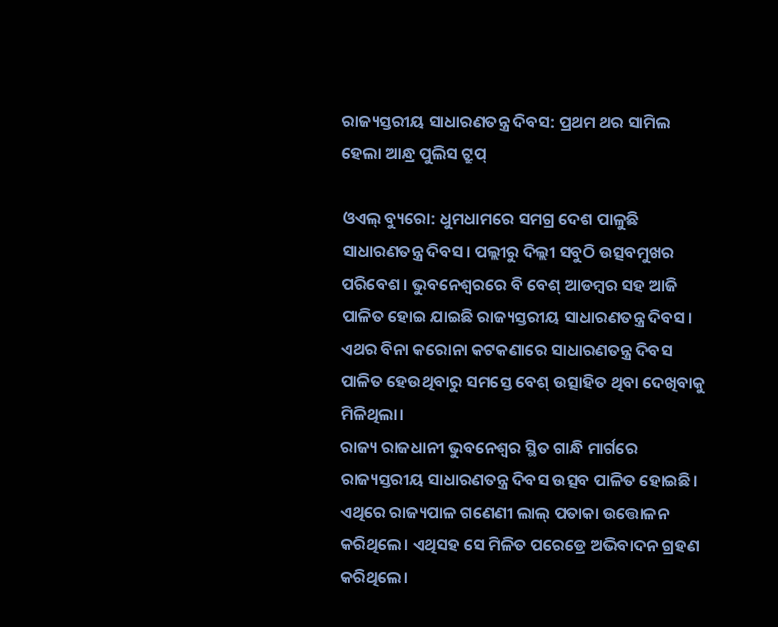ରାଜ୍ୟସ୍ତରୀୟ ସାଧାରଣତନ୍ତ୍ର ଦିବସ: ପ୍ରଥମ ଥର ସାମିଲ ହେଲା ଆନ୍ଧ୍ର ପୁଲିସ ଟ୍ରୁପ୍

ଓଏଲ୍ ବ୍ୟୁରୋ: ଧୁମଧାମରେ ସମଗ୍ର ଦେଶ ପାଳୁଛି ସାଧାରଣତନ୍ତ୍ର ଦିବସ। ପଲ୍ଲୀରୁ ଦିଲ୍ଲୀ ସବୁଠି ଉତ୍ସବମୁଖର ପରିବେଶ। ଭୁବନେଶ୍ୱରରେ ବି ବେଶ୍ ଆଡମ୍ବର ସହ ଆଜି ପାଳିତ ହୋଇ ଯାଇଛି ରାଜ୍ୟସ୍ତରୀୟ ସାଧାରଣତନ୍ତ୍ର ଦିବସ। ଏଥର ବିନା କରୋନା କଟକଣାରେ ସାଧାରଣତନ୍ତ୍ର ଦିବସ ପାଳିତ ହେଉଥିବାରୁ ସମସ୍ତେ ବେଶ୍ ଉତ୍ସାହିତ ଥିବା ଦେଖିବାକୁ ମିଳିଥିଲା।
ରାଜ୍ୟ ରାଜଧାନୀ ଭୁବନେଶ୍ୱର ସ୍ଥିତ ଗାନ୍ଧି ମାର୍ଗରେ ରାଜ୍ୟସ୍ତରୀୟ ସାଧାରଣତନ୍ତ୍ର ଦିବସ ଉତ୍ସବ ପାଳିତ ହୋଇଛି। ଏଥିରେ ରାଜ୍ୟପାଳ ଗଣେଣୀ ଲାଲ୍ ପତାକା ଉତ୍ତୋଳନ କରିଥିଲେ। ଏଥିସହ ସେ ମିଳିତ ପରେଡ୍ରେ ଅଭିବାଦନ ଗ୍ରହଣ କରିଥିଲେ।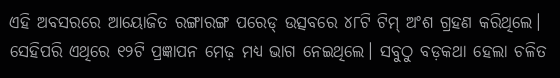ଏହି ଅବସରରେ ଆୟୋଜିତ ରଙ୍ଗାରଙ୍ଗ ପରେଡ୍ ଉତ୍ସବରେ ୪୮ଟି ଟିମ୍ ଅଂଶ ଗ୍ରହଣ କରିଥିଲେ। ସେହିପରି ଏଥିରେ ୧୨ଟି ପ୍ରଜ୍ଞାପନ ମେଢ଼ ମଧ୍ୟ ଭାଗ ନେଇଥିଲେ। ସବୁଠୁ ବଡ଼କଥା ହେଲା ଚଳିତ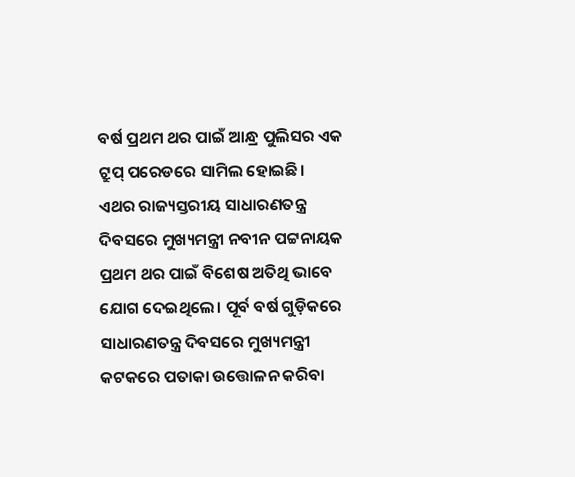ବର୍ଷ ପ୍ରଥମ ଥର ପାଇଁ ଆନ୍ଧ୍ର ପୁଲିସର ଏକ ଟ୍ରୁପ୍ ପରେଡରେ ସାମିଲ ହୋଇଛି।
ଏଥର ରାଜ୍ୟସ୍ତରୀୟ ସାଧାରଣତନ୍ତ୍ର ଦିବସରେ ମୁଖ୍ୟମନ୍ତ୍ରୀ ନବୀନ ପଟ୍ଟନାୟକ ପ୍ରଥମ ଥର ପାଇଁ ବିଶେଷ ଅତିଥି ଭାବେ ଯୋଗ ଦେଇଥିଲେ। ପୂର୍ବ ବର୍ଷ ଗୁଡ଼ିକରେ ସାଧାରଣତନ୍ତ୍ର ଦିବସରେ ମୁଖ୍ୟମନ୍ତ୍ରୀ କଟକରେ ପତାକା ଉତ୍ତୋଳନ କରିବା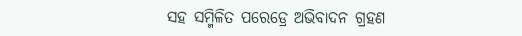ସହ ସମ୍ମିଳିତ ପରେଡ୍ରେ ଅଭିବାଦନ ଗ୍ରହଣ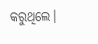କରୁଥିଲେ।